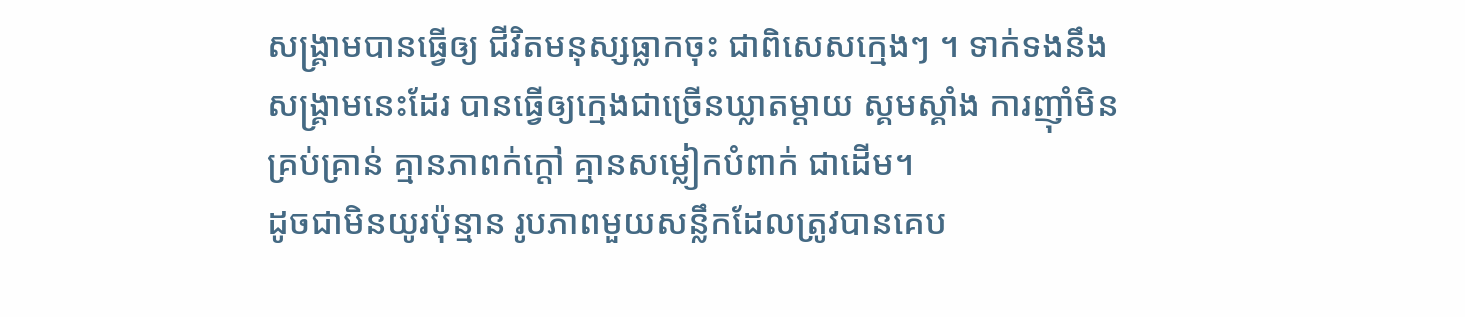សង្គ្រាមបានធ្វើឲ្យ ជីវិតមនុស្សធ្លាកចុះ ជាពិសេសក្មេងៗ ។ ទាក់ទងនឹងសង្គ្រាមនេះដែរ បានធ្វើឲ្យក្មេងជាច្រើនឃ្លាតម្តាយ ស្គមស្គាំង ការញ៉ាំមិនគ្រប់គ្រាន់ គ្មានភាពក់ក្តៅ គ្មានសម្លៀកបំពាក់ ជាដើម។
ដូចជាមិនយូរប៉ុន្មាន រូបភាពមួយសន្លឹកដែលត្រូវបានគេប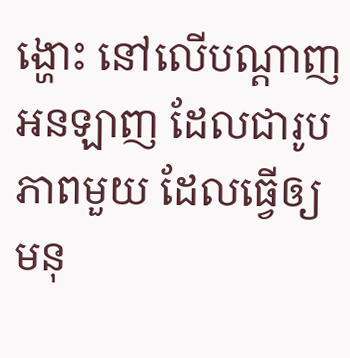ង្ហោះ នៅលើបណ្តាញអនឡាញ ដែលជារូបភាពមួយ ដែលធ្វើឲ្យមនុ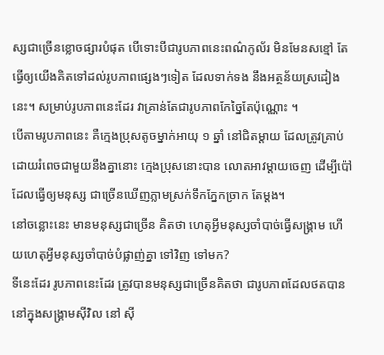ស្សជាច្រើនខ្លោចផ្សារបំផុត បើទោះបីជារូបភាពនេះពណ៌កូល័រ មិនមែនសខ្មៅ តែធ្វើឲ្យយើងគិតទៅដល់រូបភាពផ្សេងៗទៀត ដែលទាក់ទង នឹងអត្ថន័យស្រដៀងនេះ។ សម្រាប់រូបភាពនេះដែរ វាគ្រាន់តែជារូបភាពកែច្នៃតែប៉ុណ្ណោះ ។
បើតាមរូបភាពនេះ គឺក្មេងប្រុសតូចម្នាក់អាយុ ១ ឆ្នាំ នៅជិតម្តាយ ដែលត្រូវគ្រាប់ ដោយរំពេចជាមួយនឹងគ្នានោះ ក្មេងប្រុសនោះបាន លោតអាវម្តាយចេញ ដើម្បីប៉ៅ ដែលធ្វើឲ្យមនុស្ស ជាច្រើនឃើញភ្លាមស្រក់ទឹកភ្នែកច្រាក តែម្តង។
នៅចន្លោះនេះ មានមនុស្សជាច្រើន គិតថា ហេតុអ្វីមនុស្សចាំបាច់ធ្វើសង្គ្រាម ហើយហេតុអ្វីមនុស្សចាំបាច់បំផ្លាញ់គ្នា ទៅវិញ ទៅមក?
ទីនេះដែរ រូបភាពនេះដែរ ត្រូវបានមនុស្សជាច្រើនគិតថា ជារូបភាពដែលថតបាន នៅក្នុងសង្គ្រាមស៊ីវិល នៅ ស៊ី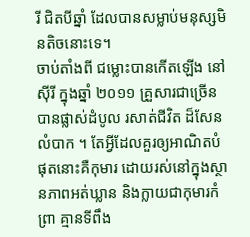រី ជិតបីឆ្នាំ ដែលបានសម្លាប់មនុស្សមិនតិចនោះទេ។
ចាប់តាំងពី ជម្លោះបានកើតឡើង នៅស៊ីរី ក្នុងឆ្នាំ ២០១១ គ្រួសារជាច្រើន បានផ្លាស់ដំបូល រសាត់ជីវិត ដ៏សែនលំបាក ។ តែអ្វីដែលគួរឲ្យអាណិតបំផុតនោះគឺកុមារ ដោយរស់នៅក្នុងស្ថានភាពអត់ឃ្លាន និងក្លាយជាកុមារកំព្រា គ្មានទីពឹង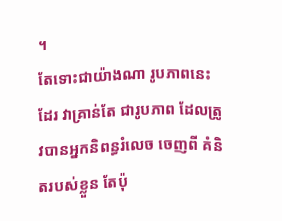។
តែទោះជាយ៉ាងណា រូបភាពនេះដែរ វាគ្រាន់តែ ជារូបភាព ដែលត្រូវបានអ្នកនិពន្ធរំលេច ចេញពី គំនិតរបស់ខ្លួន តែប៉ុ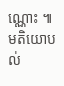ណ្ណោះ ៕
មតិយោបល់